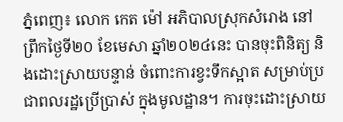ភ្នំពេញ៖ លោក កេត ម៉ៅ អភិបាលស្រុកសំរោង នៅព្រឹកថ្ងៃទី២០ ខែមេសា ឆ្នាំ២០២៤នេះ បានចុះពិនិត្យ និងដោះស្រាយបន្ទាន់ ចំពោះការខ្វះទឹកស្អាត សម្រាប់ប្រជាពលរដ្ឋប្រើប្រាស់ ក្នុងមូលដ្ឋាន។ ការចុះដោះស្រាយ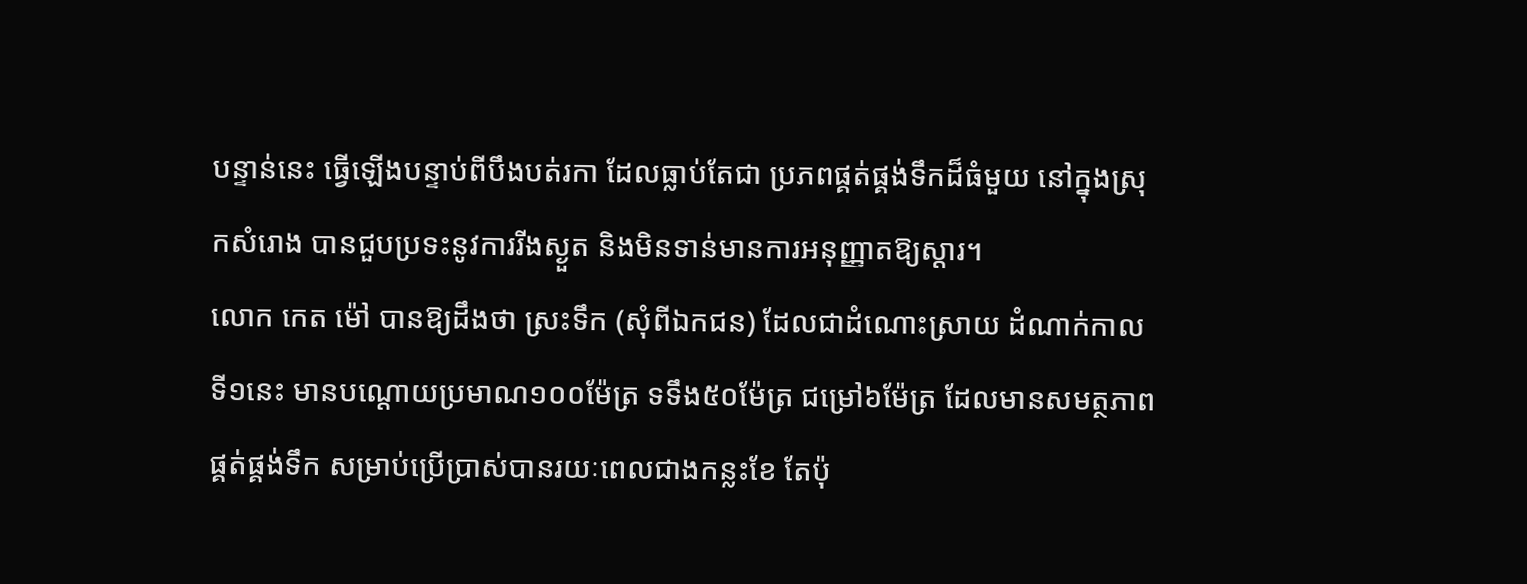បន្ទាន់នេះ ធ្វើឡើងបន្ទាប់ពីបឹងបត់រកា ដែលធ្លាប់តែជា ប្រភពផ្គត់ផ្គង់ទឹកដ៏ធំមួយ នៅក្នុងស្រុកសំរោង បានជួបប្រទះនូវការរីងស្ងួត និងមិនទាន់មានការអនុញ្ញាតឱ្យស្ដារ។
លោក កេត ម៉ៅ បានឱ្យដឹងថា ស្រះទឹក (សុំពីឯកជន) ដែលជាដំណោះស្រាយ ដំណាក់កាលទី១នេះ មានបណ្ដោយប្រមាណ១០០ម៉ែត្រ ទទឹង៥០ម៉ែត្រ ជម្រៅ៦ម៉ែត្រ ដែលមានសមត្ថភាពផ្គត់ផ្គង់ទឹក សម្រាប់ប្រើប្រាស់បានរយៈពេលជាងកន្លះខែ តែប៉ុ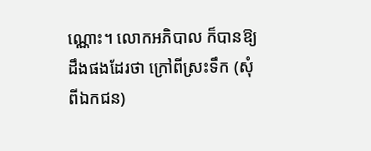ណ្ណោះ។ លោកអភិបាល ក៏បានឱ្យដឹងផងដែរថា ក្រៅពីស្រះទឹក (សុំពីឯកជន)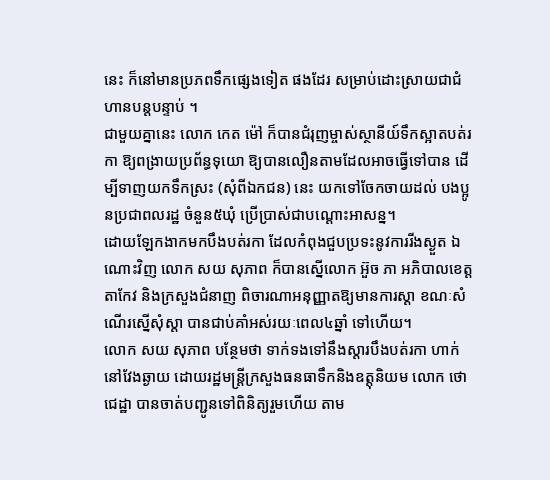នេះ ក៏នៅមានប្រភពទឹកផ្សេងទៀត ផងដែរ សម្រាប់ដោះស្រាយជាជំហានបន្តបន្ទាប់ ។
ជាមួយគ្នានេះ លោក កេត ម៉ៅ ក៏បានជំរុញម្ចាស់ស្ថានីយ៍ទឹកស្អាតបត់រកា ឱ្យពង្រាយប្រព័ន្ធទុយោ ឱ្យបានលឿនតាមដែលអាចធ្វើទៅបាន ដើម្បីទាញយកទឹកស្រះ (សុំពីឯកជន) នេះ យកទៅចែកចាយដល់ បងប្អូនប្រជាពលរដ្ឋ ចំនួន៥ឃុំ ប្រើប្រាស់ជាបណ្ដោះអាសន្ន។
ដោយឡែកងាកមកបឹងបត់រកា ដែលកំពុងជួបប្រទះនូវការរីងស្ងួត ឯណោះវិញ លោក សយ សុភាព ក៏បានស្នើលោក អ៊ួច ភា អភិបាលខេត្តតាកែវ និងក្រសួងជំនាញ ពិចារណាអនុញ្ញាតឱ្យមានការស្ដា ខណៈសំណើរស្នើសុំស្ដា បានជាប់គាំអស់រយៈពេល៤ឆ្នាំ ទៅហើយ។
លោក សយ សុភាព បន្ថែមថា ទាក់ទងទៅនឹងស្តារបឹងបត់រកា ហាក់នៅវែងឆ្ងាយ ដោយរដ្ឋមន្ត្រីក្រសួងធនធាទឹកនិងឧត្តុនិយម លោក ថោ ជេដ្ឋា បានចាត់បញ្ជូនទៅពិនិត្យរួមហើយ តាម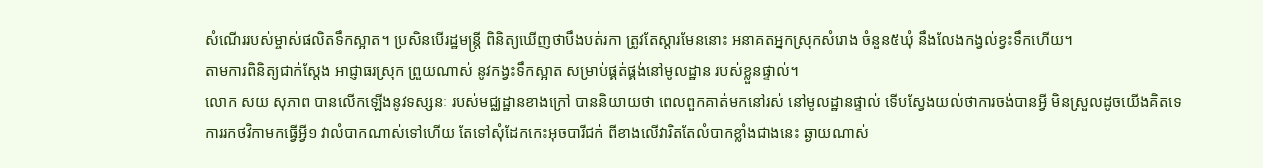សំណើររបស់ម្ចាស់ផលិតទឹកស្អាត។ ប្រសិនបើរដ្ឋមន្ត្រី ពិនិត្យឃើញថាបឹងបត់រកា ត្រូវតែស្តារមែននោះ អនាគតអ្នកស្រុកសំរោង ចំនួន៥ឃុំ នឹងលែងកង្វល់ខ្វះទឹកហើយ។
តាមការពិនិត្យជាក់ស្តែង អាជ្ញាធរស្រុក ព្រួយណាស់ នូវកង្វះទឹកស្អាត សម្រាប់ផ្គត់ផ្គង់នៅមូលដ្ឋាន របស់ខ្លួនផ្ទាល់។
លោក សយ សុភាព បានលើកឡើងនូវទស្សនៈ របស់មជ្ឈដ្ឋានខាងក្រៅ បាននិយាយថា ពេលពួកគាត់មកនៅរស់ នៅមូលដ្ឋានផ្ទាល់ ទើបស្វែងយល់ថាការចង់បានអ្វី មិនស្រួលដូចយើងគិតទេ ការរកថវិកាមកធ្វើអ្វី១ វាលំបាកណាស់ទៅហើយ តែទៅសុំដែកកេះអុចបារីជក់ ពីខាងលើវារិតតែលំបាកខ្លាំងជាងនេះ ឆ្ងាយណាស់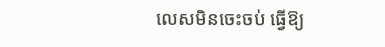លេសមិនចេះចប់ ធ្វើឱ្យ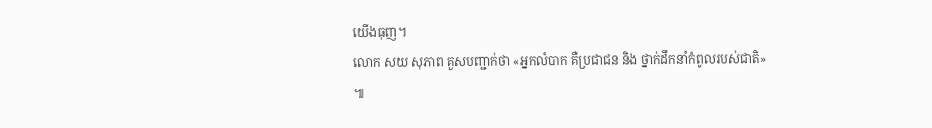យើងធុញ។
លោក សយ សុភាព គួសបញ្ជាក់ថា «អ្នកលំបាក គឺប្រជាជន និង ថ្នាក់ដឹកនាំកំពូលរបស់ជាតិ» ៕